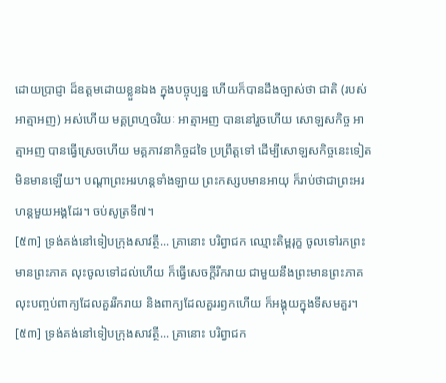ដោយប្រាជ្ញា ដ៏ឧត្តមដោយខ្លួនឯង ក្នុងបច្ចុប្បន្ន ហើយក៏បានដឹងច្បាស់ថា ជាតិ (របស់អាត្មាអញ) អស់ហើយ មគ្គព្រហ្មចរិយៈ អាត្មាអញ បាននៅរួចហើយ សោឡសកិច្ច អាត្មាអញ បានធ្វើស្រេចហើយ មគ្គភាវនាកិច្ចដទៃ ប្រព្រឹត្តទៅ ដើម្បីសោឡសកិច្ចនេះទៀត មិនមានឡើយ។ បណ្តាព្រះអរហន្តទាំងឡាយ ព្រះកស្សបមានអាយុ ក៏រាប់ថាជាព្រះអរហន្តមួយអង្គដែរ។ ចប់សូត្រទី៧។
[៥៣] ទ្រង់គង់នៅទៀបក្រុងសាវត្ថី... គ្រានោះ បរិព្វាជក ឈ្មោះតិម្ពរុក្ខ ចូលទៅរកព្រះមានព្រះភាគ លុះចូលទៅដល់ហើយ ក៏ធ្វើសេចក្តីរីករាយ ជាមួយនឹងព្រះមានព្រះភាគ លុះបញ្ចប់ពាក្យដែលគួររីករាយ និងពាក្យដែលគួររឭកហើយ ក៏អង្គុយក្នុងទីសមគួរ។
[៥៣] ទ្រង់គង់នៅទៀបក្រុងសាវត្ថី... គ្រានោះ បរិព្វាជក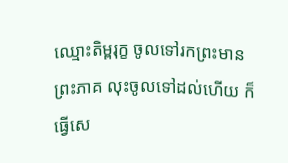ឈ្មោះតិម្ពរុក្ខ ចូលទៅរកព្រះមានព្រះភាគ លុះចូលទៅដល់ហើយ ក៏ធ្វើសេ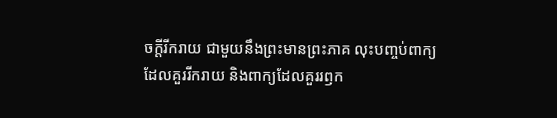ចក្តីរីករាយ ជាមួយនឹងព្រះមានព្រះភាគ លុះបញ្ចប់ពាក្យដែលគួររីករាយ និងពាក្យដែលគួររឭក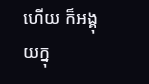ហើយ ក៏អង្គុយក្នុ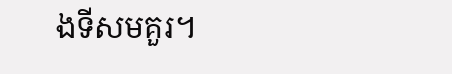ងទីសមគួរ។